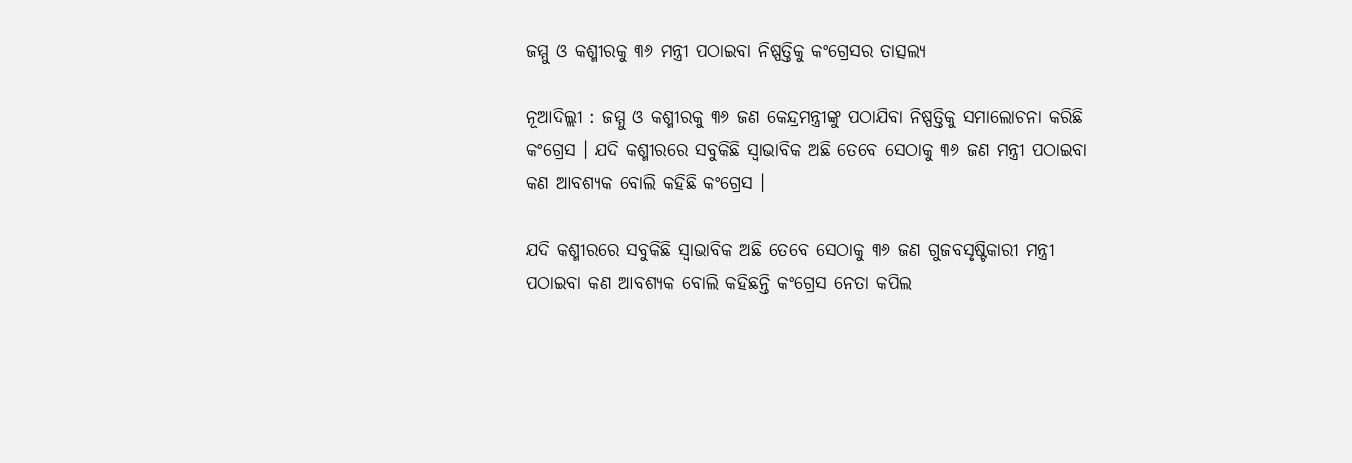ଜମ୍ମୁ ଓ କଶ୍ମୀରକୁ ୩୬ ମନ୍ତ୍ରୀ ପଠାଇବା ନିଷ୍ପତ୍ତିକୁ କଂଗ୍ରେସର ତାତ୍ସଲ୍ୟ

ନୂଆଦିଲ୍ଲୀ : ଜମ୍ମୁ ଓ କଶ୍ମୀରକୁ ୩୬ ଜଣ କେନ୍ଦ୍ରମନ୍ତ୍ରୀଙ୍କୁ ପଠାଯିବା ନିଷ୍ପତ୍ତିକୁ ସମାଲୋଚନା କରିଛି କଂଗ୍ରେସ । ଯଦି କଶ୍ମୀରରେ ସବୁକିଛି ସ୍ୱାଭାବିକ ଅଛି ତେବେ ସେଠାକୁ ୩୬ ଜଣ ମନ୍ତ୍ରୀ ପଠାଇବା କଣ ଆବଶ୍ୟକ ବୋଲି କହିଛି କଂଗ୍ରେସ ।

ଯଦି କଶ୍ମୀରରେ ସବୁକିଛି ସ୍ୱାଭାବିକ ଅଛି ତେବେ ସେଠାକୁ ୩୬ ଜଣ ଗୁଜବସୃଷ୍ଟିକାରୀ ମନ୍ତ୍ରୀ ପଠାଇବା କଣ ଆବଶ୍ୟକ ବୋଲି କହିଛନ୍ତି କଂଗ୍ରେସ ନେତା କପିଲ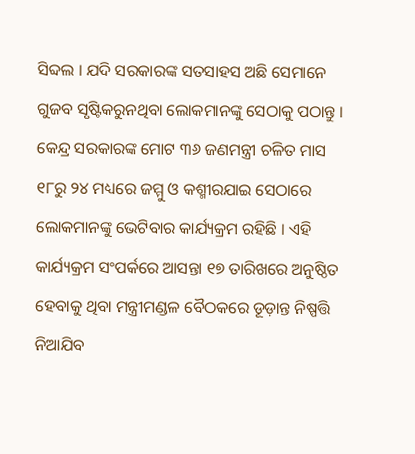ସିବ୍ଦଲ । ଯଦି ସରକାରଙ୍କ ସତସାହସ ଅଛି ସେମାନେ ଗୁଜବ ସୃଷ୍ଟିକରୁନଥିବା ଲୋକମାନଙ୍କୁ ସେଠାକୁ ପଠାନ୍ତୁ ।
କେନ୍ଦ୍ର ସରକାରଙ୍କ ମୋଟ ୩୬ ଜଣମନ୍ତ୍ରୀ ଚଳିତ ମାସ ୧୮ରୁ ୨୪ ମଧ୍ୟରେ ଜମ୍ମୁ ଓ କଶ୍ମୀରଯାଇ ସେଠାରେ ଲୋକମାନଙ୍କୁ ଭେଟିବାର କାର୍ଯ୍ୟକ୍ରମ ରହିଛି । ଏହି କାର୍ଯ୍ୟକ୍ରମ ସଂପର୍କରେ ଆସନ୍ତା ୧୭ ତାରିଖରେ ଅନୁଷ୍ଠିତ ହେବାକୁ ଥିବା ମନ୍ତ୍ରୀମଣ୍ଡଳ ବୈଠକରେ ଡୂଡ଼ାନ୍ତ ନିଷ୍ପତ୍ତି ନିଆଯିବ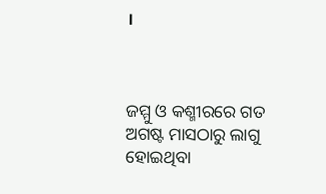।



ଜମ୍ମୁ ଓ କଶ୍ମୀରରେ ଗତ ଅଗଷ୍ଟ ମାସଠାରୁ ଲାଗୁ ହୋଇଥିବା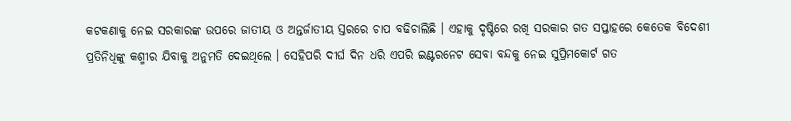କଟକଣାକୁ ନେଇ ସରକାରଙ୍କ ଉପରେ ଜାତୀୟ ଓ ଅନ୍ତର୍ଜାତୀୟ ସ୍ତରରେ ଚାପ ବଢିଚାଲିଛି । ଏହାକୁ ଦୃଷ୍ଟିରେ ରଖି ସରକାର ଗତ ସପ୍ତାହରେ କେତେକ ବିଦେଶୀ ପ୍ରତିନିଧିଙ୍କୁ କଶ୍ମୀର ଯିବାକୁ ଅନୁମତି ଦେଇଥିଲେ । ସେହିପରି ଦୀର୍ଘ ଦିନ ଧରି ଏପରି ଇଣ୍ଟରନେଟ ସେବା ବନ୍ଦକୁ ନେଇ ସୁପ୍ରିମକୋର୍ଟ ଗତ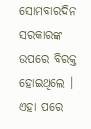ସୋମବାରଦିନ ସରକାରଙ୍କ ଉପରେ ବିରକ୍ତ ହୋଇଥିଲେ । ଏହା ପରେ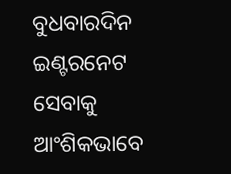ବୁଧବାରଦିନ ଇଣ୍ଟରନେଟ ସେବାକୁ ଆଂଶିକଭାବେ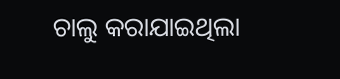ଚାଲୁ କରାଯାଇଥିଲା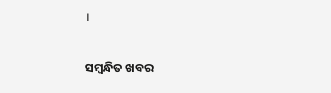।

ସମ୍ବନ୍ଧିତ ଖବର